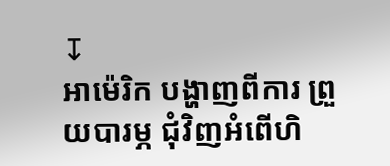↧
អាម៉េរិក បង្ហាញពីការ ព្រួយបារម្ភ ជុំវិញអំពើហិ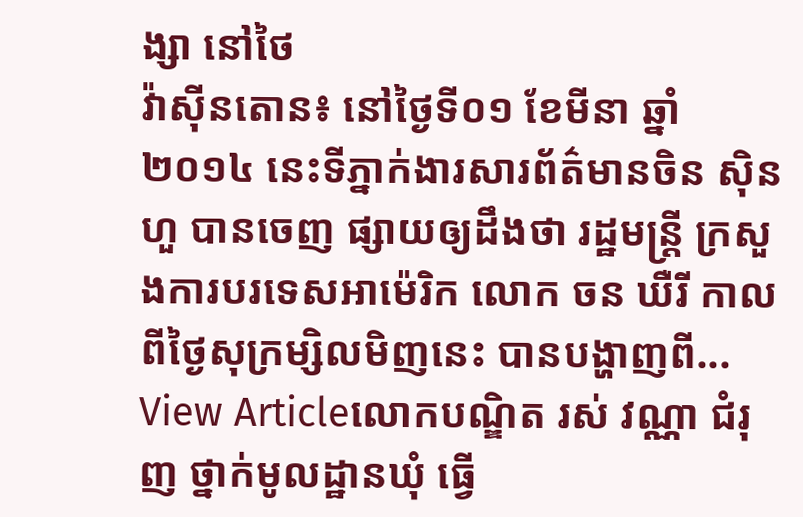ង្សា នៅថៃ
វ៉ាស៊ីនតោន៖ នៅថ្ងៃទី០១ ខែមីនា ឆ្នាំ២០១៤ នេះទីភ្នាក់ងារសារព័ត៌មានចិន ស៊ិនហួ បានចេញ ផ្សាយឲ្យដឹងថា រដ្ឋមន្រ្តី ក្រសួងការបរទេសអាម៉េរិក លោក ចន ឃឺរី កាលពីថ្ងៃសុក្រម្សិលមិញនេះ បានបង្ហាញពី...
View Articleលោកបណ្ឌិត រស់ វណ្ណា ជំរុញ ថ្នាក់មូលដ្ឋានឃុំ ធ្វើ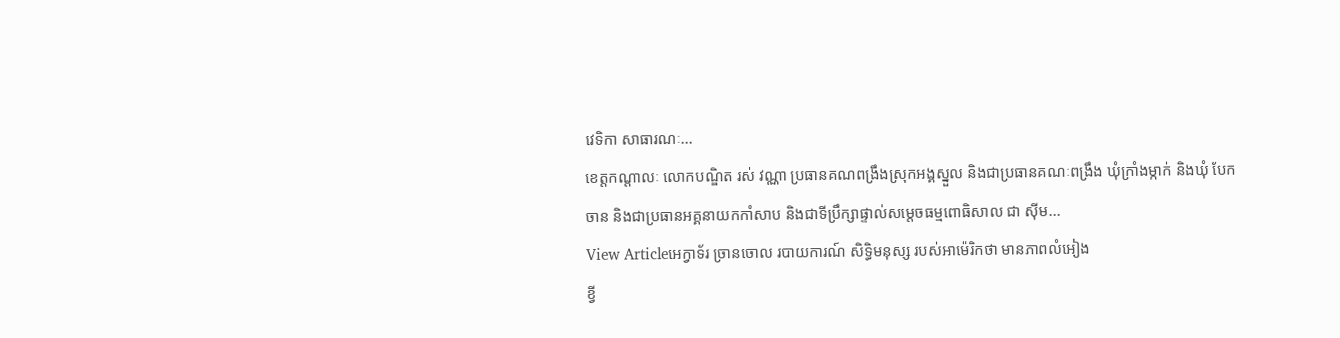វេទិកា សាធារណៈ...
ខេត្តកណ្តាលៈ លោកបណ្ឌិត រស់ វណ្ណា ប្រធានគណពង្រឹងស្រុកអង្គស្នួល និងជាប្រធានគណៈពង្រឹង ឃុំក្រាំងម្កាក់ និងឃុំ បែកចាន និងជាប្រធានអគ្គនាយកកាំសាប និងជាទីប្រឹក្សាផ្ទាល់សម្តេចធម្មពោធិសាល ជា ស៊ីម...
View Articleអេក្វាទ័រ ច្រានចោល របាយការណ៍ សិទិ្ធមនុស្ស របស់អាម៉េរិកថា មានភាពលំអៀង
ខ្វី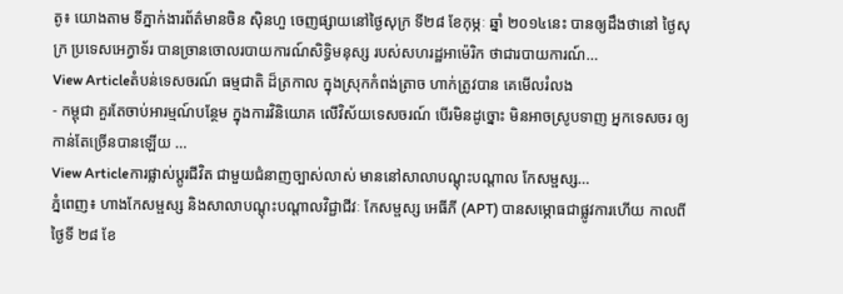តូ៖ យោងតាម ទីភ្នាក់ងារព័ត៌មានចិន ស៊ិនហួ ចេញផ្សាយនៅថ្ងៃសុក្រ ទី២៨ ខែកុម្ភៈ ឆ្នាំ ២០១៤នេះ បានឲ្យដឹងថានៅ ថ្ងៃសុក្រ ប្រទេសអេក្វាទ័រ បានច្រានចោលរបាយការណ៍សិទ្ធិមនុស្ស របស់សហរដ្ឋអាម៉េរិក ថាជារបាយការណ៍...
View Articleតំបន់ទេសចរណ៍ ធម្មជាតិ ដ៏ត្រកាល ក្នុងស្រុកកំពង់ត្រាច ហាក់ត្រូវបាន គេមើលរំលង
- កម្ពុជា គួរតែចាប់អារម្មណ៍បន្ថែម ក្នុងការវិនិយោគ លើវិស័យទេសចរណ៍ បើរមិនដូច្នោះ មិនអាចស្រូបទាញ អ្នកទេសចរ ឲ្យកាន់តែច្រើនបានឡើយ ...
View Articleការផ្លាស់ប្តូរជីវិត ជាមួយជំនាញច្បាស់លាស់ មាននៅសាលាបណ្តុះបណ្តាល កែសម្ផស្ស...
ភ្នំពេញ៖ ហាងកែសម្ផស្ស និងសាលាបណ្តុះបណ្តាលវិជ្ជាជីវៈ កែសម្ផស្ស អេធីភី (APT) បានសម្ភោធជាផ្លូវការហើយ កាលពីថ្ងៃទី ២៨ ខែ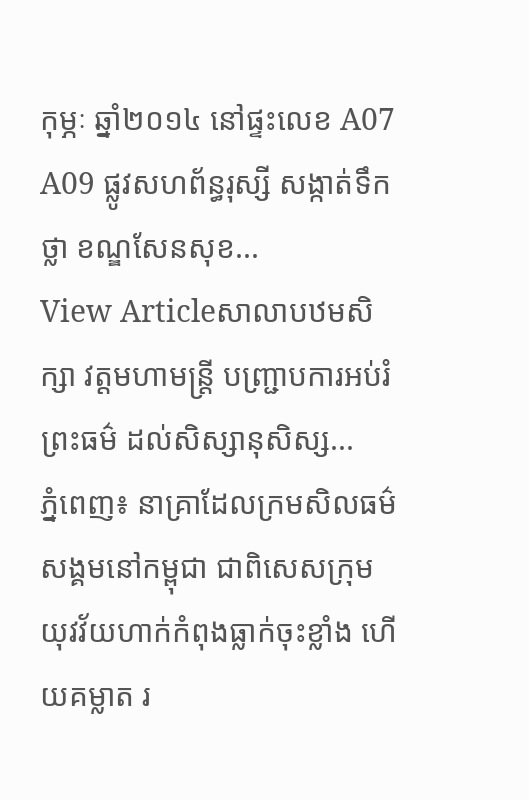កុម្ភៈ ឆ្នាំ២០១៤ នៅផ្ទះលេខ A07 A09 ផ្លូវសហព័ន្ធរុស្សី សង្កាត់ទឹកថ្លា ខណ្ឌសែនសុខ...
View Articleសាលាបឋមសិក្សា វត្តមហាមន្រ្តី បញ្ជ្រាបការអប់រំព្រះធម៌ ដល់សិស្សានុសិស្ស...
ភ្នំពេញ៖ នាគ្រាដែលក្រមសិលធម៌សង្គមនៅកម្ពុជា ជាពិសេសក្រុមយុវវ័យហាក់កំពុងធ្លាក់ចុះខ្លាំង ហើយគម្លាត រ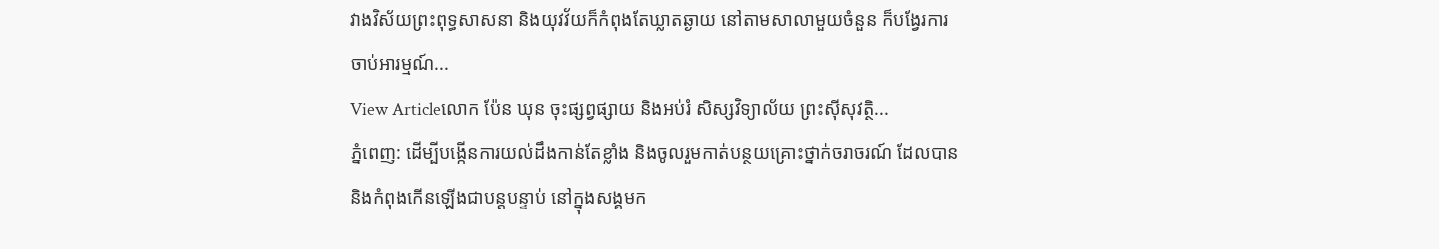វាងវិស័យព្រះពុទ្ធសាសនា និងយុវវ័យក៏កំពុងតែឃ្លាតឆ្ងាយ នៅតាមសាលាមួយចំនួន ក៏បង្វែរការចាប់អារម្មណ៍...
View Articleលោក ប៉ែន ឃុន ចុះផ្សព្វផ្សាយ និងអប់រំ សិស្សវិទ្យាល័យ ព្រះស៊ីសុវត្ថិ...
ភ្នំពេញ: ដើម្បីបង្កើនការយល់ដឹងកាន់តែខ្លាំង និងចូលរួមកាត់បន្ថយគ្រោះថ្នាក់ចរាចរណ៍ ដែលបាន និងកំពុងកើនឡើងជាបន្តបន្ទាប់ នៅក្នុងសង្គមក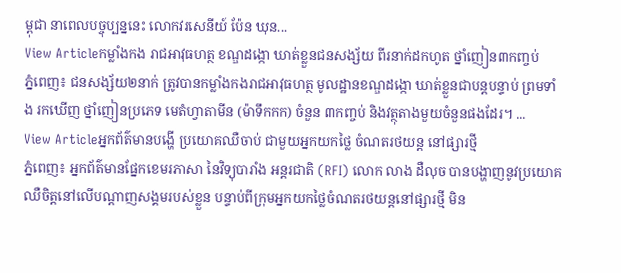ម្ពុជា នាពេលបច្ចុប្បន្ននេះ លោកវរសេនីយ៍ ប៉ែន ឃុន...
View Articleកម្លាំងកង រាជអាវុធហត្ថ ខណ្ឌដង្កោ ឃាត់ខ្លួនជនសង្ស័យ ពីរនាក់ដកហូត ថ្នាំញៀន៣កញ្ចប់
ភ្នំពេញ៖ ជនសង្ស័យ២នាក់ ត្រូវបានកម្លាំងកងរាជអាវុធហត្ថ មូលដ្ឋានខណ្ឌដង្កោ ឃាត់ខ្លួនជាបន្តបន្ទាប់ ព្រមទាំង រកឃើញ ថ្នាំញៀនប្រភេទ មេតំហ្វាតាមីន (ម៉ាទឹកកក) ចំនួន ៣កញ្ចប់ និងវត្ថុតាងមួយចំនួនផងដែរ។ ...
View Articleអ្នកព័ត៌មានបង្ហើ ប្រយោគឈឺចាប់ ជាមួយអ្នកយកថ្លៃ ចំណតរថយន្ត នៅផ្សារថ្មី
ភ្នំពេញ៖ អ្នកព័ត៌មានផ្នែកខេមរភាសា នៃវិទ្យុបារាំង អន្តរជាតិ (RFI) លោក លាង ដឺលុច បានបង្ហាញនូវប្រយោគ ឈឺចិត្តនៅលើបណ្តាញសង្គមរបស់ខ្លួន បន្ទាប់ពីក្រុមអ្នកយកថ្លៃចំណតរថយន្តនៅផ្សារថ្មី មិន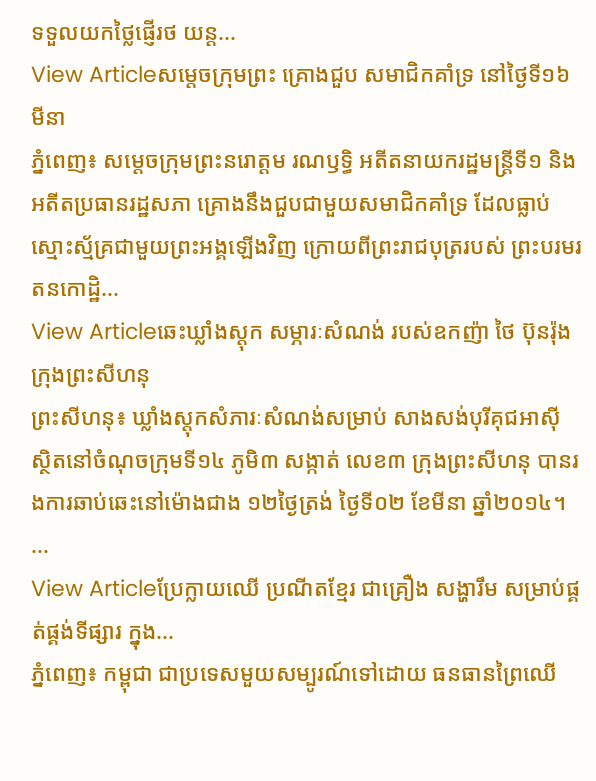ទទួលយកថ្លៃផ្ញើរថ យន្ត...
View Articleសម្តេចក្រុមព្រះ គ្រោងជួប សមាជិកគាំទ្រ នៅថ្ងៃទី១៦ មីនា
ភ្នំពេញ៖ សម្តេចក្រុមព្រះនរោត្តម រណឫទ្ធិ អតីតនាយករដ្ឋមន្រ្តីទី១ និងអតីតប្រធានរដ្ឋសភា គ្រោងនឹងជួបជាមួយសមាជិកគាំទ្រ ដែលធ្លាប់ស្មោះស្ម័គ្រជាមួយព្រះអង្គឡើងវិញ ក្រោយពីព្រះរាជបុត្ររបស់ ព្រះបរមរតនកោដ្ឋិ...
View Articleឆេះឃ្លាំងស្តុក សម្ភារៈសំណង់ របស់ឧកញ៉ា ថៃ ប៊ុនរ៉ុង ក្រុងព្រះសីហនុ
ព្រះសីហនុ៖ ឃ្លាំងស្តុកសំភារៈសំណង់សម្រាប់ សាងសង់បុរីគុជអាស៊ី ស្ថិតនៅចំណុចក្រុមទី១៤ ភូមិ៣ សង្កាត់ លេខ៣ ក្រុងព្រះសីហនុ បានរងការឆាប់ឆេះនៅម៉ោងជាង ១២ថ្ងៃត្រង់ ថ្ងៃទី០២ ខែមីនា ឆ្នាំ២០១៤។ ...
View Articleប្រែក្លាយឈើ ប្រណីតខ្មែរ ជាគ្រឿង សង្ហារឹម សម្រាប់ផ្គត់ផ្គង់ទីផ្សារ ក្នុង...
ភ្នំពេញ៖ កម្ពុជា ជាប្រទេសមួយសម្បូរណ៍ទៅដោយ ធនធានព្រៃឈើ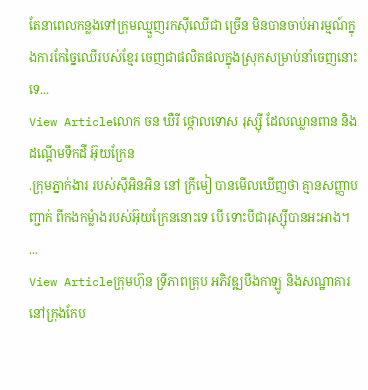តែនាពេលកន្លងទៅក្រុមឈ្មួញរកស៊ីឈើជា ច្រើន មិនបានចាប់អារម្មណ៍ក្នុងការកែច្នៃឈើរបស់ខ្មែរ ចេញជាផលិតផលក្នុងស្រុកសម្រាប់នាំចេញនោះទេ...
View Articleលោក ចន ឃឺរី ថ្កោលទោស រុស្ស៊ី ដែលឈ្លានពាន និងដណ្តើមទឹកដី អ៊ុយក្រែន
.ក្រុមភ្នាក់ងារ របស់ស៊ីអិនអិន នៅ ក្រីមៀ បានមើលឃើញថា គ្មានសញ្ញាបញ្ជាក់ ពីកងកម្លំាងរបស់អ៊ុយក្រែននោះទេ បើ ទោះបីជារុស្ស៊ីបានអះអាង។ ...
View Articleក្រុមហ៊ុន ទ្រីភាពគ្រុប អភិវឌ្ឍបឹងកាឡូ និងសណ្ឋាគារ នៅក្រុងកែប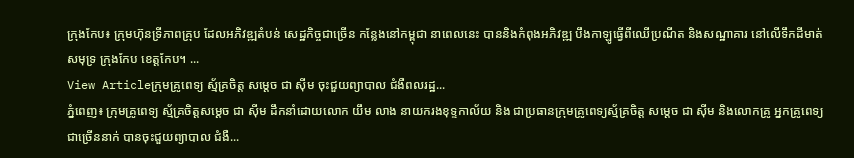ក្រុងកែប៖ ក្រុមហ៊ុនទ្រីភាពគ្រុប ដែលអភិវឌ្ឍតំបន់ សេដ្ឋកិច្ចជាច្រើន កន្លែងនៅកម្ពុជា នាពេលនេះ បាននិងកំពុងអភិវឌ្ឍ បឹងកាឡូធ្វើពីឈើប្រណីត និងសណ្ឋាគារ នៅលើទឹកដីមាត់សមុទ្រ ក្រុងកែប ខេត្តកែប។ ...
View Articleក្រុមគ្រូពេទ្យ ស្ម័គ្រចិត្ត សម្ដេច ជា ស៊ីម ចុះជួយព្យាបាល ជំងឺពលរដ្ឋ...
ភ្នំពេញ៖ ក្រុមគ្រូពេទ្យ ស្ម័គ្រចិត្តសម្ដេច ជា ស៊ីម ដឹកនាំដោយលោក យឹម លាង នាយករងខុទ្ទកាល័យ និង ជាប្រធានក្រុមគ្រូពេទ្យស្ម័គ្រចិត្ត សម្តេច ជា ស៊ីម និងលោកគ្រូ អ្នកគ្រូពេទ្យជាច្រើននាក់ បានចុះជួយព្យាបាល ជំងឺ...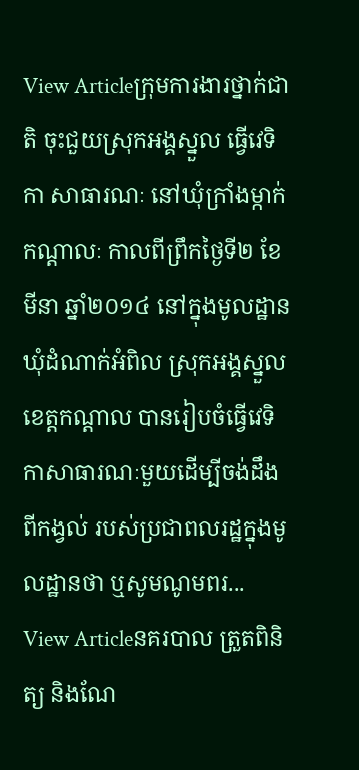View Articleក្រុមការងារថ្នាក់ជាតិ ចុះជួយស្រុកអង្គស្នួល ធ្វើវេទិកា សាធារណៈ នៅឃុំក្រាំងម្កាក់
កណ្តាលៈ កាលពីព្រឹកថ្ងៃទី២ ខែមីនា ឆ្នាំ២០១៤ នៅក្នុងមូលដ្ឋានឃុំដំណាក់អំពិល ស្រុកអង្គស្នួល ខេត្តកណ្តាល បានរៀបចំធ្វើវេទិកាសាធារណៈមួយដើម្បីចង់ដឹងពីកង្វល់ របស់ប្រជាពលរដ្ឋក្នុងមូលដ្ឋានថា ឬសូមណូមពរ...
View Articleនគរបាល ត្រួតពិនិត្យ និងណែ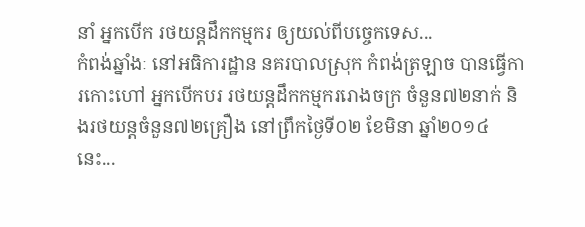នាំ អ្នកបើក រថយន្តដឹកកម្មករ ឲ្យយល់ពីបច្ចេកទេស...
កំពង់ឆ្នាំងៈ នៅអធិការដ្ឋាន នគរបាលស្រុក កំពង់ត្រឡាច បានធ្វើការកោះហៅ អ្នកបើកបរ រថយន្តដឹកកម្មកររោងចក្រ ចំនួន៧២នាក់ និងរថយន្តចំនួន៧២គ្រឿង នៅព្រឹកថ្ងៃទី០២ ខែមិនា ឆ្នាំ២០១៤ នេះ...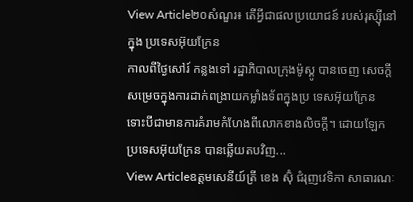View Article២០សំណួរ៖ តើអ្វីជាផលប្រយោជន៍ របស់រុស្ស៊ីនៅក្នុង ប្រទេសអ៊ុយក្រែន
កាលពីថ្ងៃសៅរ៍ កន្លងទៅ រដ្ឋាភិបាលក្រុងម៉ូស្គូ បានចេញ សេចក្តីសម្រេចក្នុងការដាក់ពង្រាយកម្លាំងទ័ពក្នុងប្រ ទេសអ៊ុយក្រែន ទោះបីជាមានការគំរាមកំហែងពីលោកខាងលិចក្តី។ ដោយឡែកប្រទេសអ៊ុយក្រែន បានឆ្លើយតបវិញ...
View Articleឧត្តមសេនីយ៍ត្រី ខេង ស៊ុំ ជំរុញវេទិកា សាធារណៈ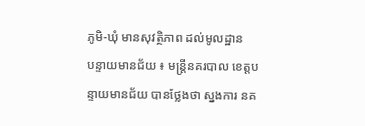ភូមិ-ឃុំ មានសុវត្ថិភាព ដល់មូលដ្ឋាន
បន្ទាយមានជ័យ ៖ មន្រ្តីនគរបាល ខេត្តបន្ទាយមានជ័យ បានថ្លែងថា ស្នងការ នគ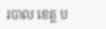របាល ខេត្ត ប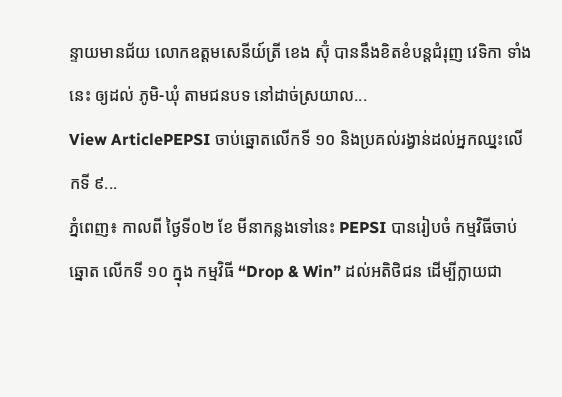ន្ទាយមានជ័យ លោកឧត្តមសេនីយ៍ត្រី ខេង ស៊ុំ បាននឹងខិតខំបន្តជំរុញ វេទិកា ទាំងនេះ ឲ្យដល់ ភូមិ-ឃុំ តាមជនបទ នៅដាច់ស្រយាល...
View ArticlePEPSI ចាប់ឆ្នោតលើកទី ១០ និងប្រគល់រង្វាន់ដល់អ្នកឈ្នះលើកទី ៩...
ភ្នំពេញ៖ កាលពី ថ្ងៃទី០២ ខែ មីនាកន្លងទៅនេះ PEPSI បានរៀបចំ កម្មវិធីចាប់ឆ្នោត លើកទី ១០ ក្នុង កម្មវិធី “Drop & Win” ដល់អតិថិជន ដើម្បីក្លាយជា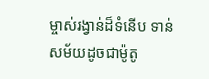ម្ចាស់រង្វាន់ដ៏ទំនើប ទាន់សម័យដូចជាម៉ូតូ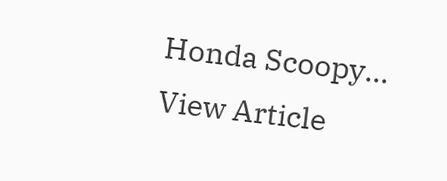Honda Scoopy...
View Article